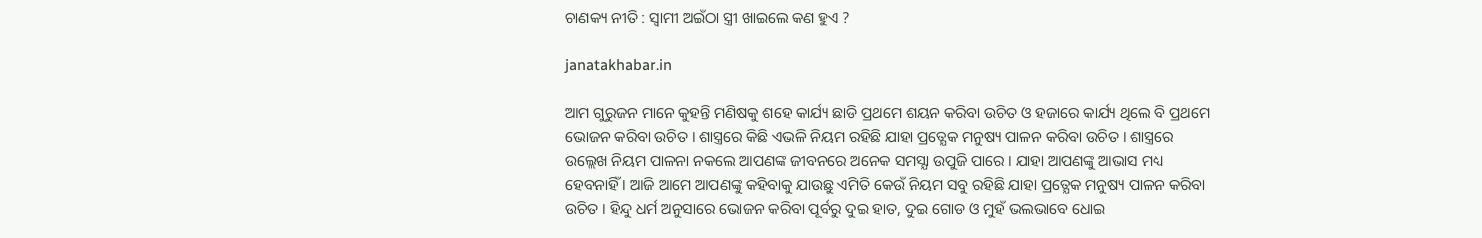ଚାଣକ୍ୟ ନୀତି : ସ୍ଵାମୀ ଅଇଁଠା ସ୍ତ୍ରୀ ଖାଇଲେ କଣ ହୁଏ ?

janatakhabar.in

ଆମ ଗୁରୁଜନ ମାନେ କୁହନ୍ତି ମଣିଷକୁ ଶହେ କାର୍ଯ୍ୟ ଛାଡି ପ୍ରଥମେ ଶୟନ କରିବା ଉଚିତ ଓ ହଜାରେ କାର୍ଯ୍ୟ ଥିଲେ ବି ପ୍ରଥମେ ଭୋଜନ କରିବା ଉଚିତ । ଶାସ୍ତ୍ରରେ କିଛି ଏଭଳି ନିୟମ ରହିଛି ଯାହା ପ୍ରତ୍ଯେକ ମନୁଷ୍ୟ ପାଳନ କରିବା ଉଚିତ । ଶାସ୍ତ୍ରରେ ଉଲ୍ଲେଖ ନିୟମ ପାଳନା ନକଲେ ଆପଣଙ୍କ ଜୀବନରେ ଅନେକ ସମସ୍ଯା ଉପୁଜି ପାରେ । ଯାହା ଆପଣଙ୍କୁ ଆଭାସ ମଧ୍ୟ ହେବନାହିଁ । ଆଜି ଆମେ ଆପଣଙ୍କୁ କହିବାକୁ ଯାଉଛୁ ଏମିତି କେଉଁ ନିୟମ ସବୁ ରହିଛି ଯାହା ପ୍ରତ୍ଯେକ ମନୁଷ୍ୟ ପାଳନ କରିବା ଉଚିତ । ହିନ୍ଦୁ ଧର୍ମ ଅନୁସାରେ ଭୋଜନ କରିବା ପୂର୍ବରୁ ଦୁଇ ହାତ, ଦୁଇ ଗୋଡ ଓ ମୁହଁ ଭଲଭାବେ ଧୋଇ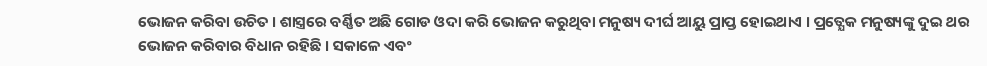ଭୋଜନ କରିବା ଉଚିତ । ଶାସ୍ତ୍ରରେ ବର୍ଣ୍ଣିତ ଅଛି ଗୋଡ ଓଦା କରି ଭୋଜନ କରୁଥିବା ମନୁଷ୍ୟ ଦୀର୍ଘ ଆୟୁ ପ୍ରାପ୍ତ ହୋଇଥାଏ । ପ୍ରତ୍ଯେକ ମନୁଷ୍ୟଙ୍କୁ ଦୁଇ ଥର ଭୋଜନ କରିବାର ବିଧାନ ରହିଛି । ସକାଳେ ଏବଂ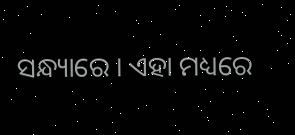ସନ୍ଧ୍ୟାରେ । ଏହା ମଧ୍ୟରେ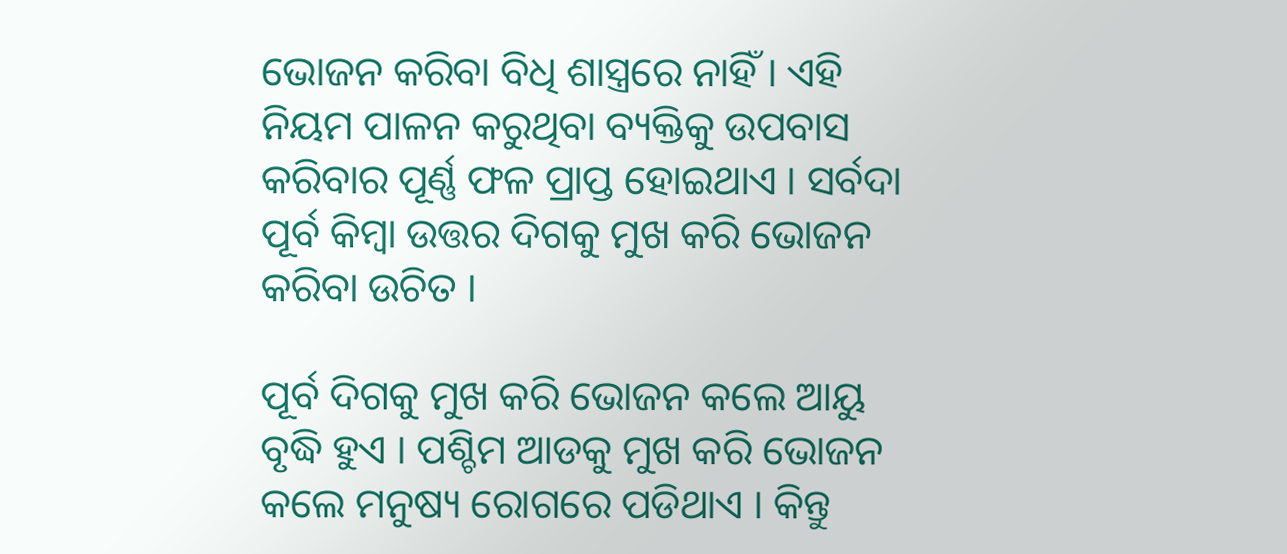ଭୋଜନ କରିବା ବିଧି ଶାସ୍ତ୍ରରେ ନାହିଁ । ଏହି ନିୟମ ପାଳନ କରୁଥିବା ବ୍ୟକ୍ତିକୁ ଉପବାସ କରିବାର ପୂର୍ଣ୍ଣ ଫଳ ପ୍ରାପ୍ତ ହୋଇଥାଏ । ସର୍ବଦା ପୂର୍ବ କିମ୍ବା ଉତ୍ତର ଦିଗକୁ ମୁଖ କରି ଭୋଜନ କରିବା ଉଚିତ ।

ପୂର୍ବ ଦିଗକୁ ମୁଖ କରି ଭୋଜନ କଲେ ଆୟୁ ବୃଦ୍ଧି ହୁଏ । ପଶ୍ଚିମ ଆଡକୁ ମୁଖ କରି ଭୋଜନ କଲେ ମନୁଷ୍ୟ ରୋଗରେ ପଡିଥାଏ । କିନ୍ତୁ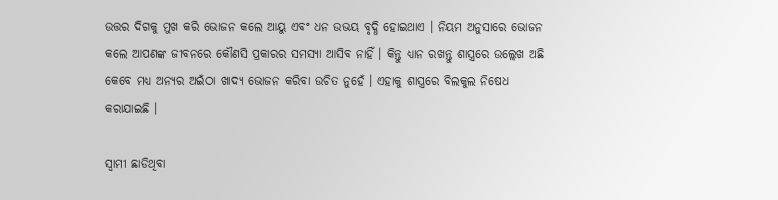ଉତ୍ତର ଦିଗକୁ ମୁଖ କରି ଭୋଜନ କଲେ ଆୟୁ ଏବଂ ଧନ ଉଭୟ ବୃଦ୍ଧି ହୋଇଥାଏ । ନିୟମ ଅନୁସାରେ ଭୋଜନ କଲେ ଆପଣଙ୍କ ଜୀବନରେ କୌଣସି ପ୍ରକାରର ସମସ୍ଯା ଆସିବ ନାହିଁ । କିନ୍ତୁ ଧ୍ୟାନ ରଖନ୍ତୁ ଶାସ୍ତ୍ରରେ ଉଲ୍ଲେଖ ଅଛି କେବେ ମଧ୍ୟ ଅନ୍ୟର ଅଇଁଠା ଖାଦ୍ୟ ଭୋଜନ କରିବା ଉଚିତ ନୁହେଁ । ଏହାକୁ ଶାସ୍ତ୍ରରେ ବିଲକୁଲ ନିଷେଧ କରାଯାଇଛି ।

ସ୍ଵାମୀ ଛାଡିଥିବା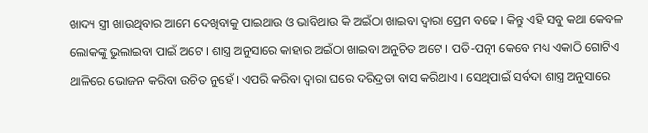ଖାଦ୍ୟ ସ୍ତ୍ରୀ ଖାଉଥିବାର ଆମେ ଦେଖିବାକୁ ପାଇଥାଉ ଓ ଭାବିଥାଉ କି ଅଇଁଠା ଖାଇବା ଦ୍ଵାରା ପ୍ରେମ ବଢେ । କିନ୍ତୁ ଏହି ସବୁ କଥା କେବଳ ଲୋକଙ୍କୁ ଭୁଲାଇବା ପାଇଁ ଅଟେ । ଶାସ୍ତ୍ର ଅନୁସାରେ କାହାର ଅଇଁଠା ଖାଇବା ଅନୁଚିତ ଅଟେ । ପତି-ପତ୍ନୀ କେବେ ମଧ୍ୟ ଏକାଠି ଗୋଟିଏ ଥାଳିରେ ଭୋଜନ କରିବା ଉଚିତ ନୁହେଁ । ଏପରି କରିବା ଦ୍ଵାରା ଘରେ ଦରିଦ୍ରତା ବାସ କରିଥାଏ । ସେଥିପାଇଁ ସର୍ବଦା ଶାସ୍ତ୍ର ଅନୁସାରେ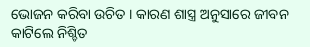ଭୋଜନ କରିବା ଉଚିତ । କାରଣ ଶାସ୍ତ୍ର ଅନୁସାରେ ଜୀବନ କାଟିଲେ ନିଶ୍ଚିତ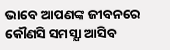ଭାବେ ଆପଣଙ୍କ ଜୀବନରେ କୌଣସି ସମସ୍ଯା ଆସିବ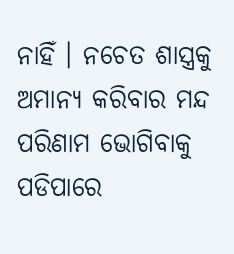ନାହିଁ । ନଚେତ ଶାସ୍ତ୍ରକୁ ଅମାନ୍ଯ କରିବାର ମନ୍ଦ ପରିଣାମ ଭୋଗିବାକୁ ପଡିପାରେ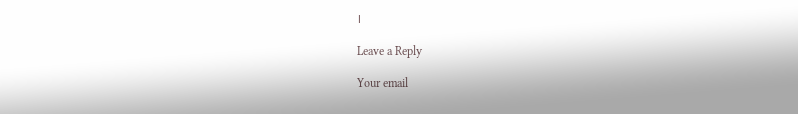।

Leave a Reply

Your email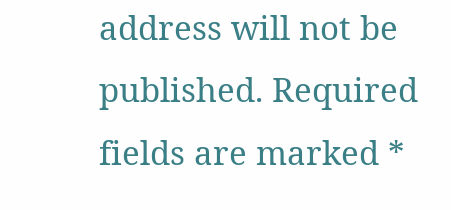address will not be published. Required fields are marked *